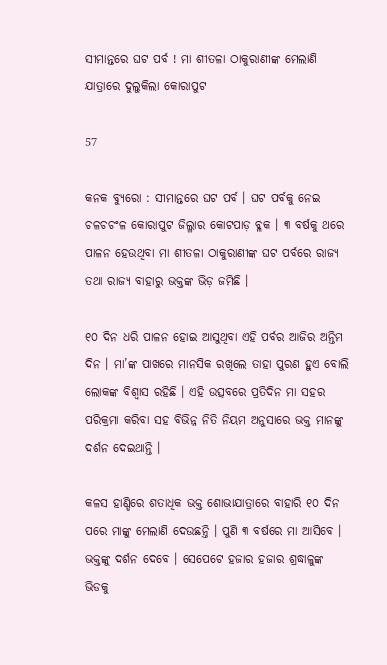ସୀମାନ୍ତରେ ଘଟ ପର୍ବ ! ମା ଶୀତଳା ଠାକୁରାଣୀଙ୍କ ମେଲାଣି ଯାତ୍ରାରେ ଦୁଲୁକିଲା କୋରାପୁଟ

57

କନକ ବ୍ୟୁରୋ : ସୀମାନ୍ତରେ ଘଟ ପର୍ବ । ଘଟ ପର୍ବକୁ ନେଇ ଚଳଚଚଂଳ କୋରାପୁଟ ଜିଲ୍ଳାର କୋଟପାଡ଼ ବ୍ଳକ । ୩ ବର୍ଷକୁ ଥରେ ପାଳନ ହେଉଥିବା ମା ଶୀତଳା ଠାକୁରାଣୀଙ୍କ ଘଟ ପର୍ବରେ ରାଜ୍ୟ ତଥା ରାଜ୍ୟ ବାହାରୁ ଭକ୍ତଙ୍କ ଭିଡ଼ ଜମିଛି ।

୧୦ ଦିନ ଧରି ପାଳନ ହୋଇ ଆସୁଥିବା ଏହି ପର୍ବର ଆଜିର ଅନ୍ତିମ ଦିନ । ମା’ଙ୍କ ପାଖରେ ମାନସିକ ରଖିଲେ ତାହା ପୁରଣ ହୁଏ ବୋଲି ଲୋକଙ୍କ ବିଶ୍ୱାସ ରହିଛି । ଏହି ଉତ୍ସବରେ ପ୍ରତିଦିନ ମା ସହର ପରିକ୍ରମା କରିବା ସହ ବିଭିନ୍ନ ନିତି ନିୟମ ଅନୁସାରେ ଭକ୍ତ ମାନଙ୍କୁ ଦର୍ଶନ ଦେଇଥାନ୍ତି ।

କଳସ ହାଣ୍ଡିରେ ଶତାଧିକ ଭକ୍ତ ଶୋଭାଯାତ୍ରାରେ ବାହାରି ୧୦ ଦିନ ପରେ ମାଙ୍କୁ ମେଲାଣି ଦେଉଛନ୍ତି । ପୁଣି ୩ ବର୍ଷରେ ମା ଆସିବେ । ଭକ୍ତଙ୍କୁ ଦର୍ଶନ ଦେବେ । ସେପେଟେ ହଜାର ହଜାର ଶ୍ରଦ୍ଧାଳୁଙ୍କ ଭିଡକୁ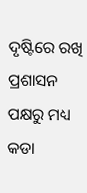ଦୃଷ୍ଟିରେ ରଖି ପ୍ରଶାସନ ପକ୍ଷରୁ ମଧ୍ୟ କଡା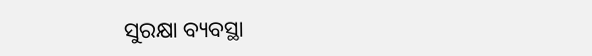ସୁରକ୍ଷା ବ୍ୟବସ୍ଥା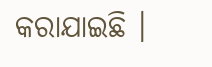କରାଯାଇଛି ।